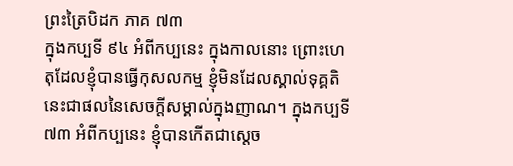ព្រះត្រៃបិដក ភាគ ៧៣
ក្នុងកប្បទី ៩៤ អំពីកប្បនេះ ក្នុងកាលនោះ ព្រោះហេតុដែលខ្ញុំបានធ្វើកុសលកម្ម ខ្ញុំមិនដែលស្គាល់ទុគ្គតិ នេះជាផលនៃសេចក្តីសម្គាល់ក្នុងញាណ។ ក្នុងកប្បទី ៧៣ អំពីកប្បនេះ ខ្ញុំបានកើតជាស្តេច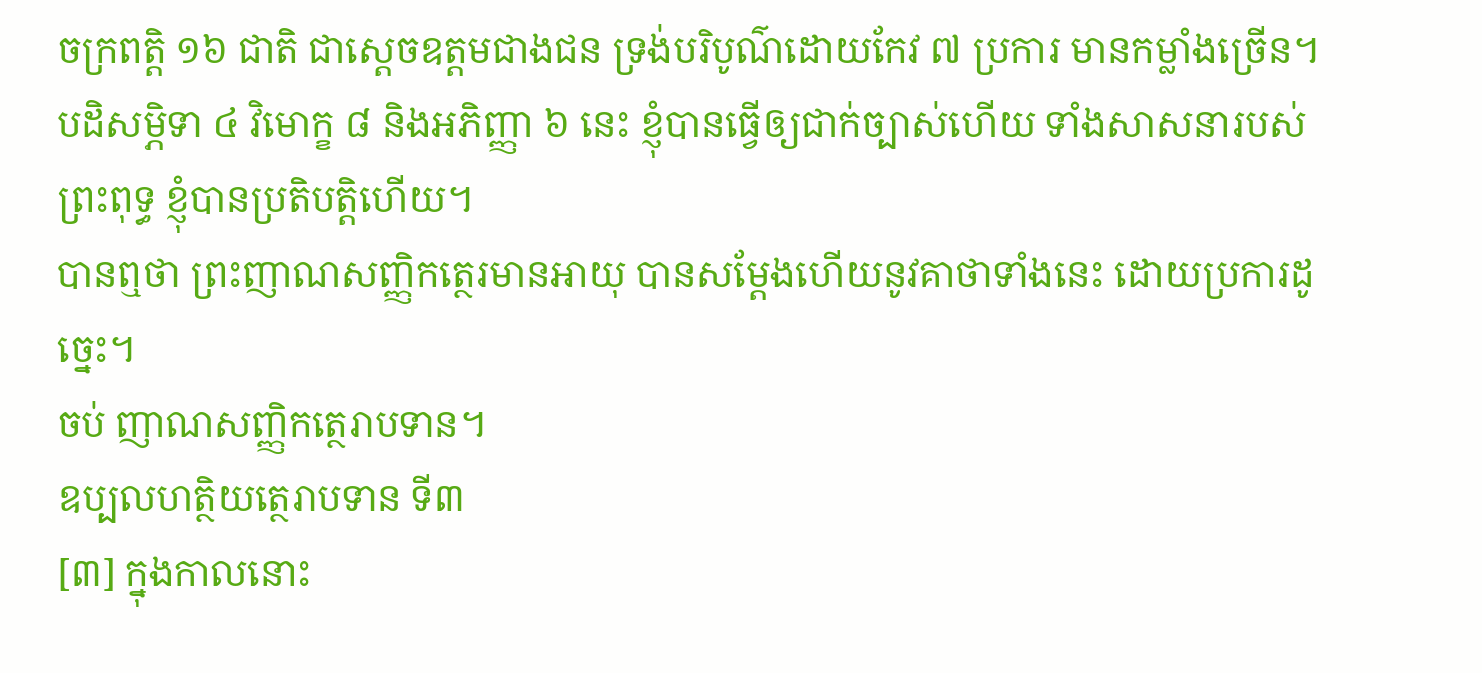ចក្រពត្តិ ១៦ ជាតិ ជាស្តេចឧត្តមជាងជន ទ្រង់បរិបូណ៌ដោយកែវ ៧ ប្រការ មានកម្លាំងច្រើន។ បដិសម្ភិទា ៤ វិមោក្ខ ៨ និងអភិញ្ញា ៦ នេះ ខ្ញុំបានធ្វើឲ្យជាក់ច្បាស់ហើយ ទាំងសាសនារបស់ព្រះពុទ្ធ ខ្ញុំបានប្រតិបត្តិហើយ។
បានឮថា ព្រះញាណសញ្ញិកត្ថេរមានអាយុ បានសម្តែងហើយនូវគាថាទាំងនេះ ដោយប្រការដូច្នេះ។
ចប់ ញាណសញ្ញិកត្ថេរាបទាន។
ឧប្បលហត្ថិយត្ថេរាបទាន ទី៣
[៣] ក្នុងកាលនោះ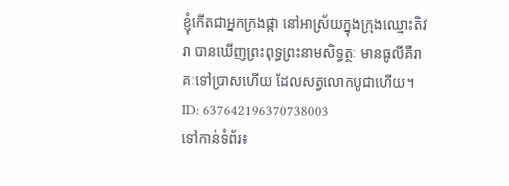ខ្ញុំកើតជាអ្នកក្រងផ្កា នៅអាស្រ័យក្នុងក្រុងឈ្មោះតិវរា បានឃើញព្រះពុទ្ធព្រះនាមសិទ្ធត្ថៈ មានធូលីគឺរាគៈទៅប្រាសហើយ ដែលសត្វលោកបូជាហើយ។
ID: 637642196370738003
ទៅកាន់ទំព័រ៖